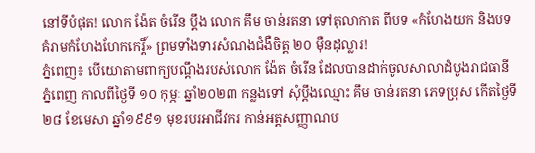នៅទីបំផុត! លោក ង៉ែត ចំរើន ប្ដឹង លោក គឹម ចាន់រតនា ទៅតុលាកាត ពីបទ «កំហែងយក និងបទ គំរាមកំហែងហែកកេរ្តិ៍» ព្រមទាំងទារសំណងជំងឺចិត្ត ២០ ម៉ឺនដុល្លារ!
ភ្នំពេញ៖ បេីយោតាមពាក្យបណ្ដឹងរបស់លោក ង៉ែត ចំរើន ដែលបានដាក់ចូលសាលាដំបូងរាជធានីភ្នំពេញ កាលពីថ្ងៃទី ១០ កុម្ភៈ ឆ្នាំ២០២៣ កន្លងទៅ សុំប្តឹងឈ្មោះ គឹម ចាន់រតនា ភេទប្រុស កើតថ្ងៃទី២៨ ខែមេសា ឆ្នាំ១៩៩១ មុខរបរអាជីវករ កាន់អត្តសញ្ញាណប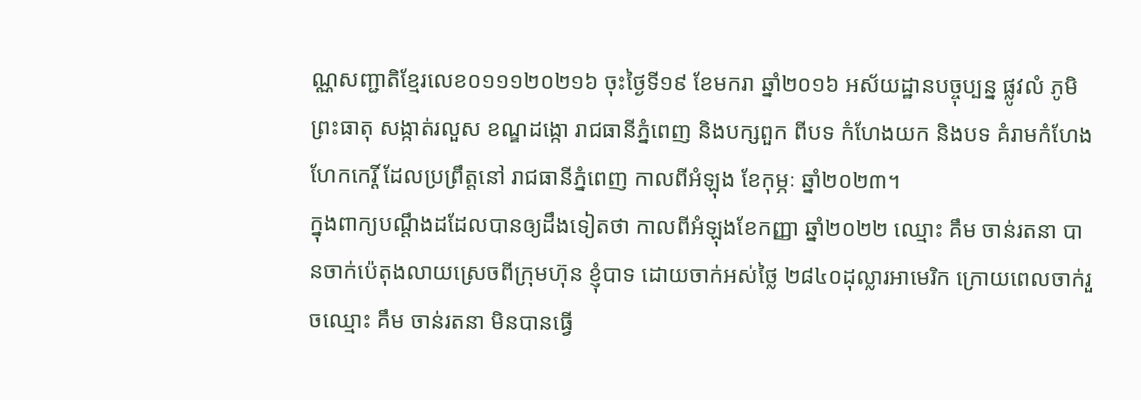ណ្ណសញ្ជាតិខ្មែរលេខ០១១១២០២១៦ ចុះថ្ងៃទី១៩ ខែមករា ឆ្នាំ២០១៦ អស័យដ្ឋានបច្ចុប្បន្ន ផ្លូវលំ ភូមិព្រះធាតុ សង្កាត់រលួស ខណ្ឌដង្កោ រាជធានីភ្នំពេញ និងបក្សពួក ពីបទ កំហែងយក និងបទ គំរាមកំហែងហែកកេរ្តិ៍ ដែលប្រព្រឹត្តនៅ រាជធានីភ្នំពេញ កាលពីអំឡុង ខែកុម្ភៈ ឆ្នាំ២០២៣។
ក្នុងពាក្យបណ្ដឹងដដែលបានឲ្យដឹងទៀតថា កាលពីអំឡុងខែកញ្ញា ឆ្នាំ២០២២ ឈ្មោះ គឹម ចាន់រតនា បានចាក់ប៉េតុងលាយស្រេចពីក្រុមហ៊ុន ខ្ញុំបាទ ដោយចាក់អស់ថ្លៃ ២៨៤០ដុល្លារអាមេរិក ក្រោយពេលចាក់រួចឈ្មោះ គឹម ចាន់រតនា មិនបានធ្វើ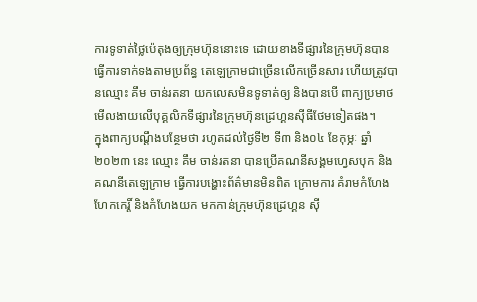ការទូទាត់ថ្លៃប៉េតុងឲ្យក្រុមហ៊ុននោះទេ ដោយខាងទីផ្សារនៃក្រុមហ៊ុនបានធ្វើការទាក់ទងតាមប្រព័ន្ធ តេឡេក្រាមជាច្រើនលើកច្រើនសារ ហើយត្រូវបានឈ្មោះ គឹម ចាន់រតនា យកលេសមិនទូទាត់ឲ្យ និងបានបើ ពាក្យប្រមាថមើលងាយលើបុគ្គលិកទីផ្សារនៃក្រុមហ៊ុនដ្រេហ្គនស៊ីធីថែមទៀតផង។
ក្នុងពាក្យបណ្ដឹងបន្ថែមថា រហូតដល់ថ្ងៃទី២ ទី៣ និង០៤ ខែកុម្ភៈ ឆ្នាំ២០២៣ នេះ ឈ្មោះ គឹម ចាន់រតនា បានប្រើគណនីសង្គមហ្វេសបុក និងគណនីតេឡេក្រាម ធ្វើការបង្ហោះព័ត៌មានមិនពិត ក្រោមការ គំរាមកំហែងហែកកេរ្តិ៍ និងកំហែងយក មកកាន់ក្រុមហ៊ុនដ្រេហ្គន ស៊ី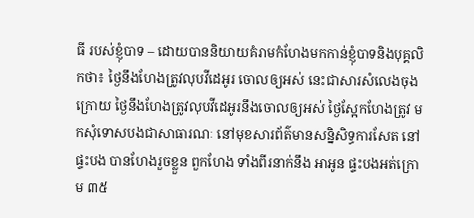ធី របស់ខ្ញុំបាទ – ដោយបាននិយាយគំរាមកំហែងមកកាន់ខ្ញុំបាទនិងបុគ្គលិកថា៖ ថ្ងៃនឹងហែងត្រូវលុបវីដេអូរ ចោលឲ្យអស់ នេះជាសារសំលេងចុងក្រោយ ថ្ងៃនឹងហែងត្រូវលុបវីដេអូរនឹងចោលឲ្យអស់ ថ្ងៃស្អែកហែងត្រូវ មកសុំទោសបងជាសាធារណៈ នៅមុខសារព័ត៌មានសន្និសិទ្ធការសែត នៅផ្ទះបង បានហែងរួចខ្លួន ពួកហែង ទាំងពីរនាក់នឹង អាអូន ផ្ទះបងអត់ក្រោម ៣៥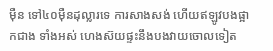ម៉ឺន ទៅ៤០ម៉ឺនដុល្លារទេ ការសាងសង់ ហើយឥឡូវបងផ្អាកជាង ទាំងអស់ ហេងស៊យផ្ទះនឹងបងវាយចោលទៀត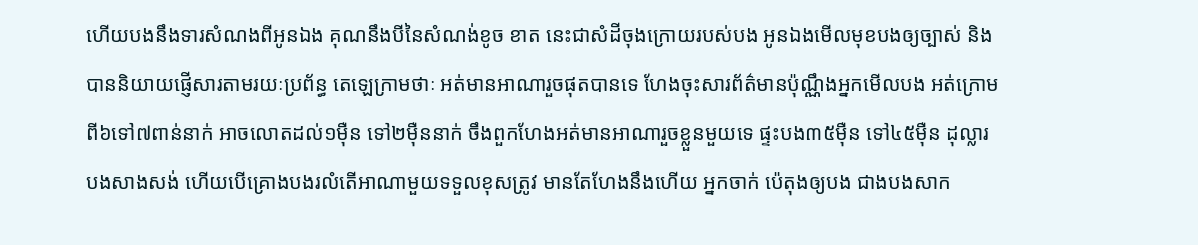ហើយបងនឹងទារសំណងពីអូនឯង គុណនឹងបីនៃសំណង់ខូច ខាត នេះជាសំដីចុងក្រោយរបស់បង អូនឯងមើលមុខបងឲ្យច្បាស់ និងបាននិយាយផ្ញើសារតាមរយៈប្រព័ន្ធ តេឡេក្រាមថាៈ អត់មានអាណារួចផុតបានទេ ហែងចុះសារព័ត៌មានប៉ុណ្ណឹងអ្នកមើលបង អត់ក្រោមពី៦ទៅ៧ពាន់នាក់ អាចលោតដល់១ម៉ឺន ទៅ២ម៉ឺននាក់ ចឹងពួកហែងអត់មានអាណារួចខ្លួនមួយទេ ផ្ទះបង៣៥ម៉ឺន ទៅ៤៥ម៉ឺន ដុល្លារ បងសាងសង់ ហើយបើគ្រោងបងរលំតើអាណាមួយទទួលខុសត្រូវ មានតែហែងនឹងហើយ អ្នកចាក់ ប៉េតុងឲ្យបង ជាងបងសាក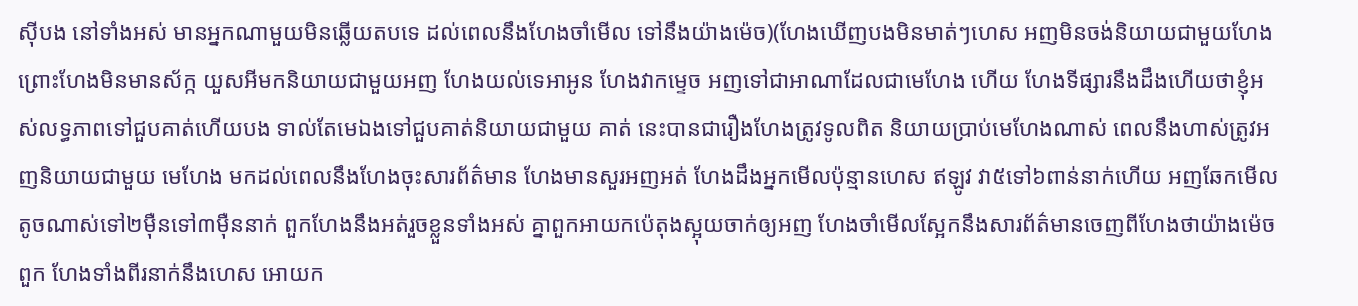ស៊ីបង នៅទាំងអស់ មានអ្នកណាមួយមិនឆ្លើយតបទេ ដល់ពេលនឹងហែងចាំមើល ទៅនឹងយ៉ាងម៉េច)(ហែងឃើញបងមិនមាត់ៗហេស អញមិនចង់និយាយជាមួយហែងព្រោះហែងមិនមានស័ក្ក យួសអីមកនិយាយជាមួយអញ ហែងយល់ទេអាអូន ហែងវាកម្ទេច អញទៅជាអាណាដែលជាមេហែង ហើយ ហែងទីផ្សារនឹងដឹងហើយថាខ្ញុំអស់លទ្ធភាពទៅជួបគាត់ហើយបង ទាល់តែមេឯងទៅជួបគាត់និយាយជាមួយ គាត់ នេះបានជារឿងហែងត្រូវទូលពិត និយាយប្រាប់មេហែងណាស់ ពេលនឹងហាស់ត្រូវអញនិយាយជាមួយ មេហែង មកដល់ពេលនឹងហែងចុះសារព័ត៌មាន ហែងមានសួរអញអត់ ហែងដឹងអ្នកមើលប៉ុន្មានហេស ឥឡូវ វា៥ទៅ៦ពាន់នាក់ហើយ អញឆែកមើល តូចណាស់ទៅ២ម៉ឺនទៅ៣ម៉ឺននាក់ ពួកហែងនឹងអត់រួចខ្លួនទាំងអស់ គ្នាពួកអាយកប៉េតុងស្អុយចាក់ឲ្យអញ ហែងចាំមើលស្អែកនឹងសារព័ត៌មានចេញពីហែងថាយ៉ាងម៉េច ពួក ហែងទាំងពីរនាក់នឹងហេស អោយក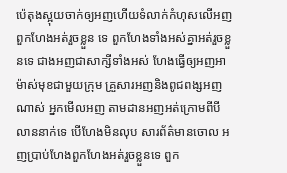ប៉េតុងស្អុយចាក់ឲ្យអញហើយទំលាក់កំហុសលើអញ ពួកហែងអត់រួចខ្លួន ទេ ពួកហែងទាំងអស់គ្នាអត់រួចខ្លួនទេ ជាងអញជាសាក្សីទាំងអស់ ហែងធ្វើឲ្យអញអាម៉ាស់មុខជាមួយក្រុម គ្រួសារអញនិងពូជពង្សអញណាស់ អ្នកមើលអញ តាមដានអញអត់ក្រោមពីបីលាននាក់ទេ បើហែងមិនលុប សារព័ត៌មានចោល អញប្រាប់ហែងពួកហែងអត់រួចខ្លួនទេ ពួក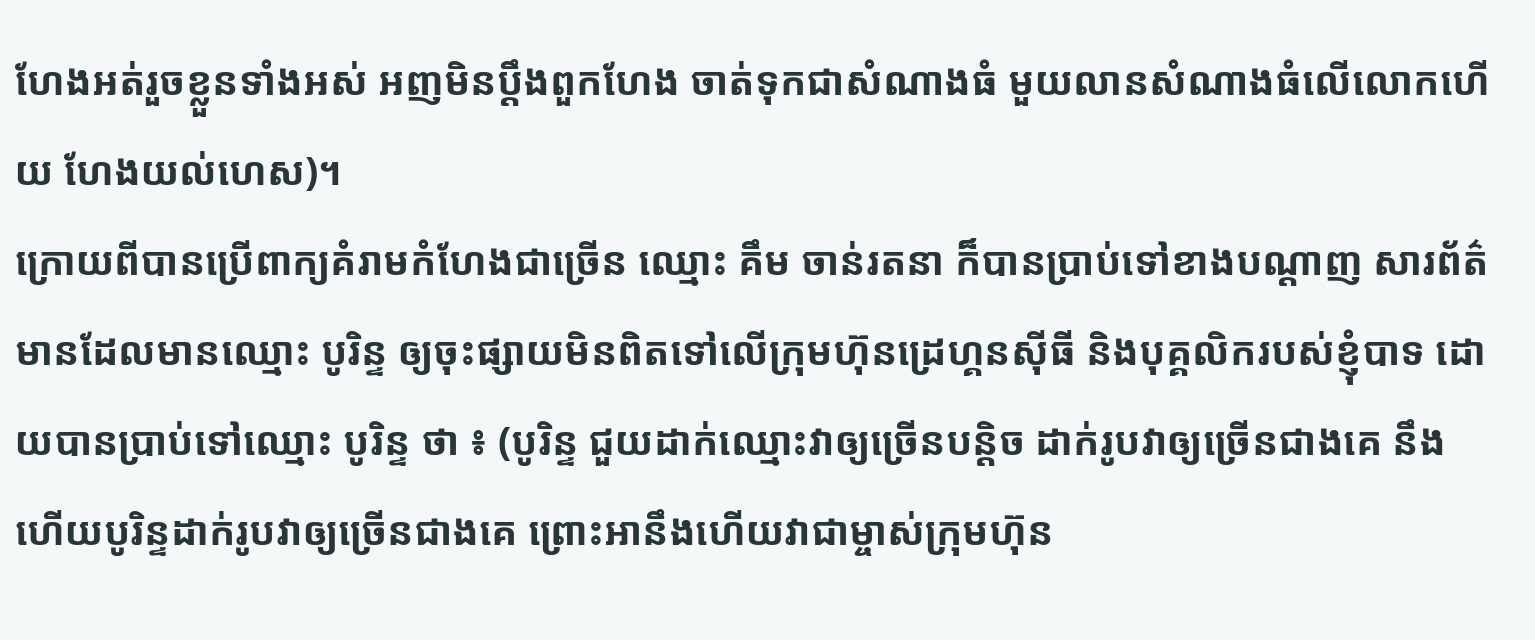ហែងអត់រួចខ្លួនទាំងអស់ អញមិនប្ដឹងពួកហែង ចាត់ទុកជាសំណាងធំ មួយលានសំណាងធំលើលោកហើយ ហែងយល់ហេស)។
ក្រោយពីបានប្រើពាក្យគំរាមកំហែងជាច្រើន ឈ្មោះ គឹម ចាន់រតនា ក៏បានប្រាប់ទៅខាងបណ្តាញ សារព័ត៌មានដែលមានឈ្មោះ បូរិន្ទ ឲ្យចុះផ្សាយមិនពិតទៅលើក្រុមហ៊ុនដ្រេហ្គនស៊ីធី និងបុគ្គលិករបស់ខ្ញុំបាទ ដោយបានប្រាប់ទៅឈ្មោះ បូរិន្ទ ថា ៖ (បូរិន្ទ ជួយដាក់ឈ្មោះវាឲ្យច្រើនបន្តិច ដាក់រូបវាឲ្យច្រើនជាងគេ នឹង ហើយបូរិន្ទដាក់រូបវាឲ្យច្រើនជាងគេ ព្រោះអានឹងហើយវាជាម្ចាស់ក្រុមហ៊ុន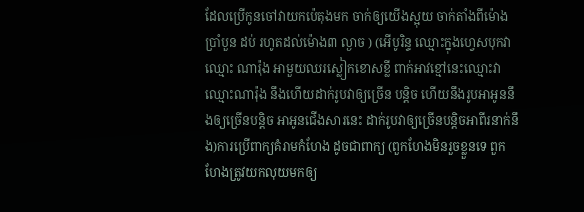ដែលប្រើកូនចៅវាយកប៉េតុងមក ចាក់ឲ្យយើងស្អុយ ចាក់តាំងពីម៉ោងប្រាំបួន ដប់ រហូតដល់ម៉ោង៣ ល្ងាច ) (អើបូរិន្ទ ឈ្មោះក្នុងហ្វេសបុកវា ឈ្មោះ ណារ៉ុង អាមួយឈរស្លៀកខោសខ្លី ពាក់អាវខ្មៅនេះឈ្មោះវាឈ្មោះណារ៉ុង នឹងហើយដាក់រូបវាឲ្យច្រើន បន្តិច ហើយនឹងរូបអាអូននឹងឲ្យច្រើនបន្តិច អាអូនជើងសារនេះ ដាក់រូបវាឲ្យច្រើនបន្តិចអាពីរនាក់នឹង)ការប្រើពាក្យគំរាមកំហែង ដូចជាពាក្យ (ពួកហែងមិនរួចខ្លួនទេ ពួកហែងត្រូវយកលុយមកឲ្យ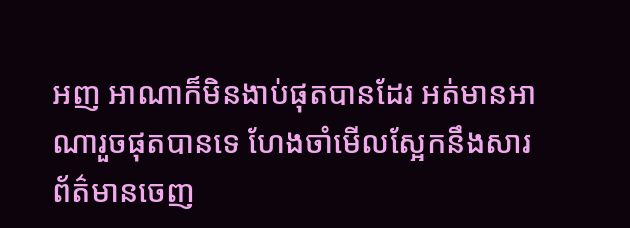អញ អាណាក៏មិនងាប់ផុតបានដែរ អត់មានអាណារួចផុតបានទេ ហែងចាំមើលស្អែកនឹងសារព័ត៌មានចេញ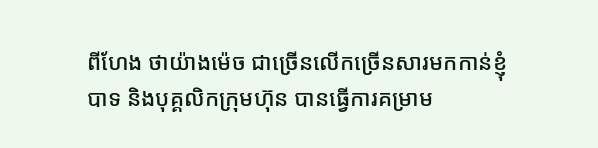ពីហែង ថាយ៉ាងម៉េច ជាច្រើនលើកច្រើនសារមកកាន់ខ្ញុំបាទ និងបុគ្គលិកក្រុមហ៊ុន បានធ្វើការគម្រាម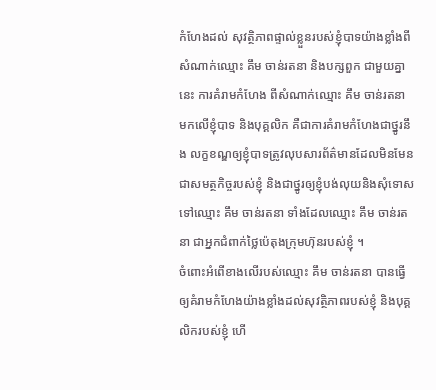កំហែងដល់ សុវត្ថិភាពផ្ទាល់ខ្លួនរបស់ខ្ញុំបាទយ៉ាងខ្លាំងពីសំណាក់ឈ្មោះ គឹម ចាន់រតនា និងបក្សពួក ជាមួយគ្នានេះ ការគំរាមកំហែង ពីសំណាក់ឈ្មោះ គឹម ចាន់រតនា មកលើខ្ញុំបាទ និងបុគ្គលិក គឺជាការគំរាមកំហែងជាថ្នូរនឹង លក្ខខណ្ឌឲ្យខ្ញុំបាទត្រូវលុបសារព័ត៌មានដែលមិនមែនជាសមត្ថកិច្ចរបស់ខ្ញុំ និងជាថ្នូរឲ្យខ្ញុំបង់លុយនិងសុំទោស ទៅឈ្មោះ គឹម ចាន់រតនា ទាំងដែលឈ្មោះ គឹម ចាន់រតនា ជាអ្នកជំពាក់ថ្លៃប៉េតុងក្រុមហ៊ុនរបស់ខ្ញុំ ។
ចំពោះអំពើខាងលើរបស់ឈ្មោះ គឹម ចាន់រតនា បានធ្វើឲ្យគំរាមកំហែងយ៉ាងខ្លាំងដល់សុវត្ថិភាពរបស់ខ្ញុំ និងបុគ្គលិករបស់ខ្ញុំ ហើ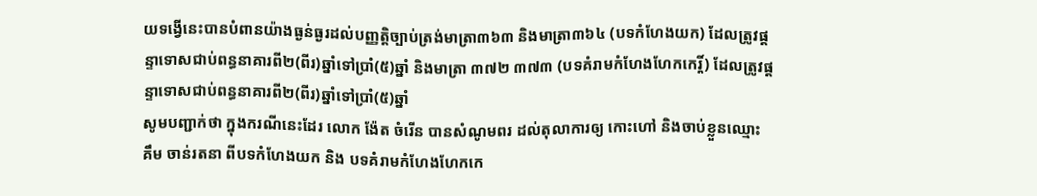យទង្វើនេះបានបំពានយ៉ាងធ្ងន់ធ្ងរដល់បញ្ញត្តិច្បាប់ត្រង់មាត្រា៣៦៣ និងមាត្រា៣៦៤ (បទកំហែងយក) ដែលត្រូវផ្តន្ទាទោសជាប់ពន្ធនាគារពី២(ពីរ)ឆ្នាំទៅប្រាំ(៥)ឆ្នាំ និងមាត្រា ៣៧២ ៣៧៣ (បទគំរាមកំហែងហែកកេរ្តិ៍) ដែលត្រូវផ្តន្ទាទោសជាប់ពន្ធនាគារពី២(ពីរ)ឆ្នាំទៅប្រាំ(៥)ឆ្នាំ
សូមបញ្ជាក់ថា ក្នុងករណីនេះដែរ លោក ង៉ែត ចំរើន បានសំណូមពរ ដល់តុលាការឲ្យ កោះហៅ និងចាប់ខ្លួនឈ្មោះ គឹម ចាន់រតនា ពីបទកំហែងយក និង បទគំរាមកំហែងហែកកេ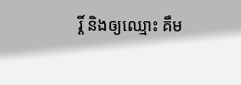រ្តិ៍ និងឲ្យឈ្មោះ គឹម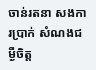ចាន់រតនា សងការប្រាក់ សំណងជម្ងឺចិត្ត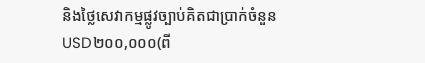និងថ្លៃសេវាកម្មផ្លូវច្បាប់គិតជាប្រាក់ចំនួន USD២០០,០០០(ពី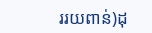ររយពាន់)ដុ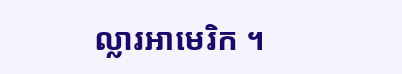ល្លារអាមេរិក ។